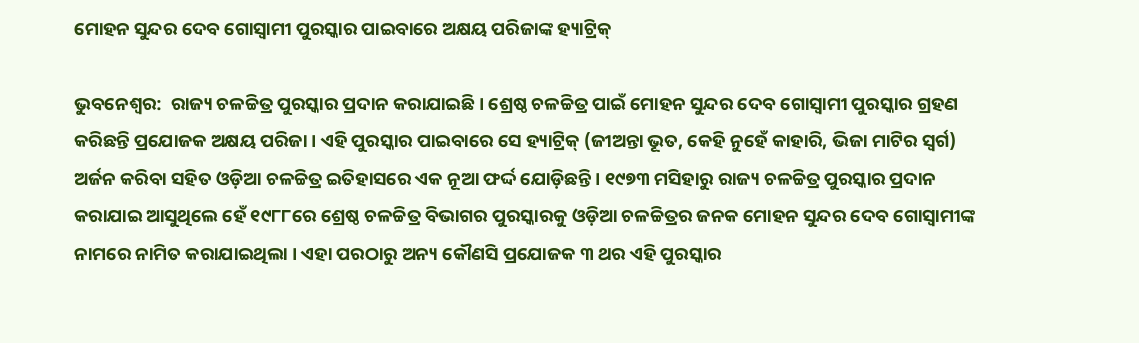ମୋହନ ସୁନ୍ଦର ଦେବ ଗୋସ୍ୱାମୀ ପୁରସ୍କାର ପାଇବାରେ ଅକ୍ଷୟ ପରିଜାଙ୍କ ହ୍ୟାଟ୍ରିକ୍

ଭୁବନେଶ୍ବର:  ରାଜ୍ୟ ଚଳଚ୍ଚିତ୍ର ପୁରସ୍କାର ପ୍ରଦାନ କରାଯାଇଛି । ଶ୍ରେଷ୍ଠ ଚଳଚ୍ଚିତ୍ର ପାଇଁ ମୋହନ ସୁନ୍ଦର ଦେବ ଗୋସ୍ୱାମୀ ପୁରସ୍କାର ଗ୍ରହଣ କରିଛନ୍ତି ପ୍ରଯୋଜକ ଅକ୍ଷୟ ପରିଜା । ଏହି ପୁରସ୍କାର ପାଇବାରେ ସେ ହ୍ୟାଟ୍ରିକ୍ (ଜୀଅନ୍ତା ଭୂତ, କେହି ନୁହେଁ କାହାରି, ଭିଜା ମାଟିର ସ୍ୱର୍ଗ) ଅର୍ଜନ କରିବା ସହିତ ଓଡ଼ିଆ ଚଳଚ୍ଚିତ୍ର ଇତିହାସରେ ଏକ ନୂଆ ଫର୍ଦ୍ଦ ଯୋଡ଼ିଛନ୍ତି । ୧୯୭୩ ମସିହାରୁ ରାଜ୍ୟ ଚଳଚ୍ଚିତ୍ର ପୁରସ୍କାର ପ୍ରଦାନ କରାଯାଇ ଆସୁଥିଲେ ହେଁ ୧୯୮୮ରେ ଶ୍ରେଷ୍ଠ ଚଳଚ୍ଚିତ୍ର ବିଭାଗର ପୁରସ୍କାରକୁ ଓଡ଼ିଆ ଚଳଚ୍ଚିତ୍ରର ଜନକ ମୋହନ ସୁନ୍ଦର ଦେବ ଗୋସ୍ୱାମୀଙ୍କ ନାମରେ ନାମିତ କରାଯାଇଥିଲା । ଏହା ପରଠାରୁ ଅନ୍ୟ କୌଣସି ପ୍ରଯୋଜକ ୩ ଥର ଏହି ପୁରସ୍କାର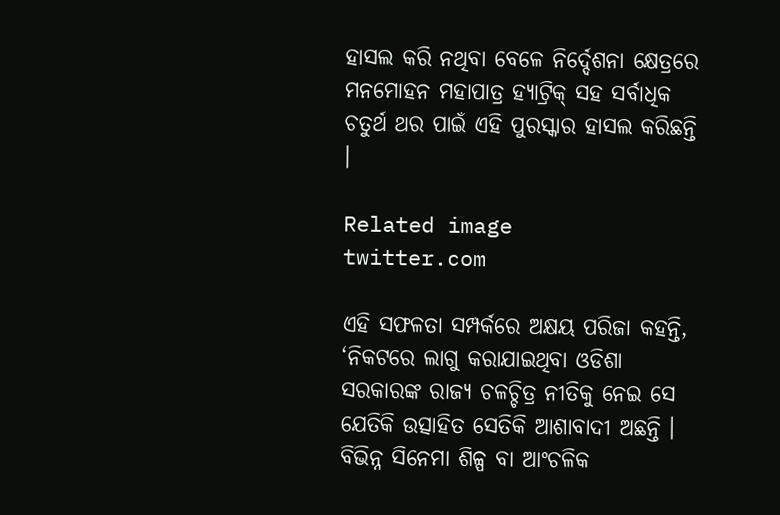ହାସଲ କରି ନଥିବା ବେଳେ ନିର୍ଦ୍ଦେଶନା କ୍ଷେତ୍ରରେ ମନମୋହନ ମହାପାତ୍ର ହ୍ୟାଟ୍ରିକ୍ ସହ ସର୍ବାଧିକ ଚତୁର୍ଥ ଥର ପାଇଁ ଏହି ପୁରସ୍କାର ହାସଲ କରିଛନ୍ତି ।

Related image
twitter.com

ଏହି ସଫଳତା ସମ୍ପର୍କରେ ଅକ୍ଷୟ ପରିଜା କହନ୍ତି, ‘ନିକଟରେ ଲାଗୁ କରାଯାଇଥିବା ଓଡିଶା ସରକାରଙ୍କ ରାଜ୍ୟ ଚଳଚ୍ଚିତ୍ର ନୀତିକୁ ନେଇ ସେ ଯେତିକି ଉତ୍ସାହିତ ସେତିକି ଆଶାବାଦୀ ଅଛନ୍ତି । ବିଭିନ୍ନ ସିନେମା ଶିଳ୍ପ ବା ଆଂଚଳିକ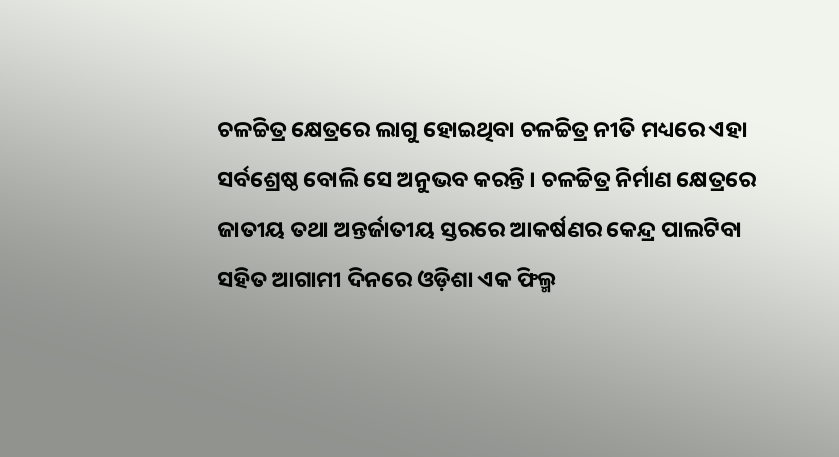ଚଳଚ୍ଚିତ୍ର କ୍ଷେତ୍ରରେ ଲାଗୁ ହୋଇଥିବା ଚଳଚ୍ଚିତ୍ର ନୀତି ମଧ୍ୟରେ ଏହା ସର୍ବଶ୍ରେଷ୍ଠ ବୋଲି ସେ ଅନୁଭବ କରନ୍ତି । ଚଳଚ୍ଚିତ୍ର ନିର୍ମାଣ କ୍ଷେତ୍ରରେ ଜାତୀୟ ତଥା ଅନ୍ତର୍ଜାତୀୟ ସ୍ତରରେ ଆକର୍ଷଣର କେନ୍ଦ୍ର ପାଲଟିବା ସହିତ ଆଗାମୀ ଦିନରେ ଓଡ଼ିଶା ଏକ ଫିଲ୍ମ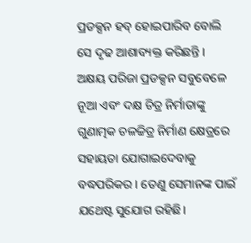ପ୍ରଡକ୍ସନ ହବ୍ ହୋଇପାରିବ ବୋଲି ସେ ଦୃଢ ଆଶାବ୍ୟକ୍ତ କରିଛନ୍ତି । ଅକ୍ଷୟ ପରିଜା ପ୍ରଡକ୍ସନ ସବୁବେଳେ ନୂଆ ଏବଂ ଦକ୍ଷ ଚିତ୍ର ନିର୍ମାତାଙ୍କୁ ଗୁଣାତ୍ମକ ଚଳଚ୍ଚିତ୍ର ନିର୍ମାଣ କ୍ଷେତ୍ରରେ ସହାୟତା ଯୋଗାଇଦେବାକୁ ବଦ୍ଧପରିକର । ତେଣୁ ସେମାନଙ୍କ ପାଇଁ ଯଥେଷ୍ଟ ସୁଯୋଗ ରହିଛି।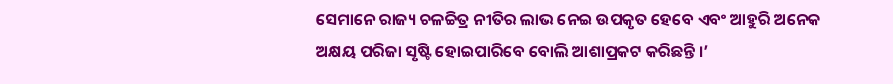ସେମାନେ ରାଜ୍ୟ ଚଳଚ୍ଚିତ୍ର ନୀତିର ଲାଭ ନେଇ ଉପକୃତ ହେବେ ଏବଂ ଆହୁରି ଅନେକ ଅକ୍ଷୟ ପରିଜା ସୃଷ୍ଟି ହୋଇପାରିବେ ବୋଲି ଆଶାପ୍ରକଟ କରିଛନ୍ତି ।’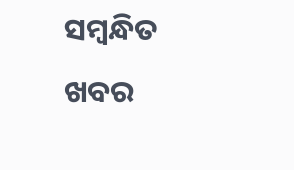ସମ୍ବନ୍ଧିତ ଖବର